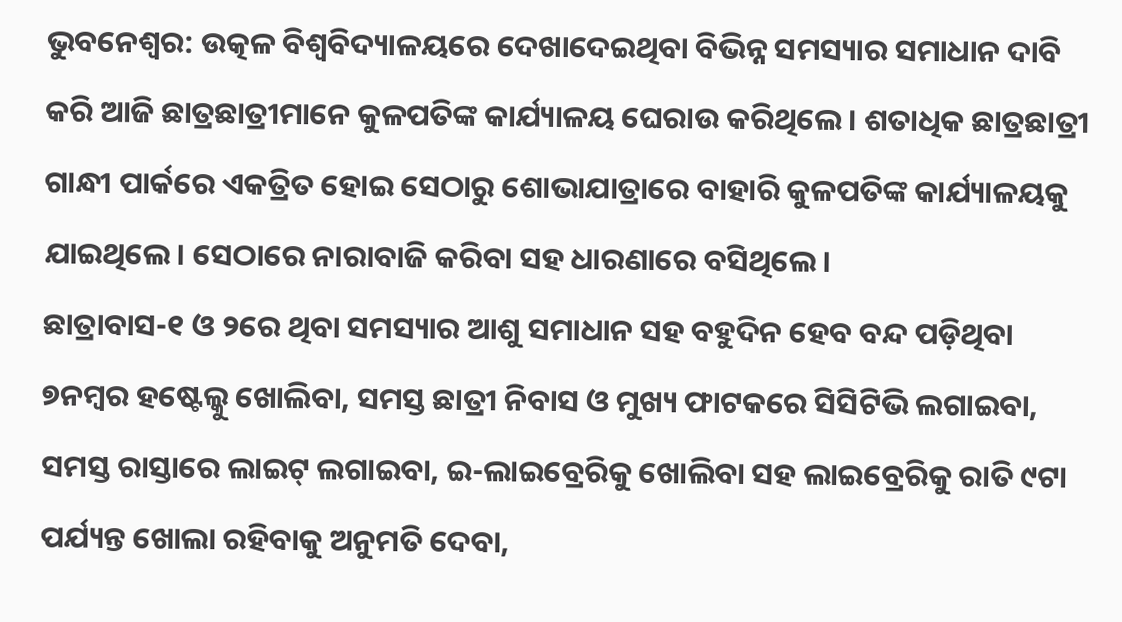ଭୁବନେଶ୍ବର: ଉତ୍କଳ ବିଶ୍ବବିଦ୍ୟାଳୟରେ ଦେଖାଦେଇଥିବା ବିଭିନ୍ନ ସମସ୍ୟାର ସମାଧାନ ଦାବି କରି ଆଜି ଛାତ୍ରଛାତ୍ରୀମାନେ କୁଳପତିଙ୍କ କାର୍ଯ୍ୟାଳୟ ଘେରାଉ କରିଥିଲେ। ଶତାଧିକ ଛାତ୍ରଛାତ୍ରୀ ଗାନ୍ଧୀ ପାର୍କରେ ଏକତ୍ରିତ ହୋଇ ସେଠାରୁ ଶୋଭାଯାତ୍ରାରେ ବାହାରି କୁଳପତିଙ୍କ କାର୍ଯ୍ୟାଳୟକୁ ଯାଇଥିଲେ। ସେଠାରେ ନାରାବାଜି କରିବା ସହ ଧାରଣାରେ ବସିଥିଲେ।
ଛାତ୍ରାବାସ-୧ ଓ ୨ରେ ଥିବା ସମସ୍ୟାର ଆଶୁ ସମାଧାନ ସହ ବହୁଦିନ ହେବ ବନ୍ଦ ପଡ଼ିଥିବା ୭ନମ୍ବର ହଷ୍ଟେଲ୍କୁ ଖୋଲିବା, ସମସ୍ତ ଛାତ୍ରୀ ନିବାସ ଓ ମୁଖ୍ୟ ଫାଟକରେ ସିସିଟିଭି ଲଗାଇବା, ସମସ୍ତ ରାସ୍ତାରେ ଲାଇଟ୍ ଲଗାଇବା, ଇ-ଲାଇବ୍ରେରିକୁ ଖୋଲିବା ସହ ଲାଇବ୍ରେରିକୁ ରାତି ୯ଟା ପର୍ଯ୍ୟନ୍ତ ଖୋଲା ରହିବାକୁ ଅନୁମତି ଦେବା,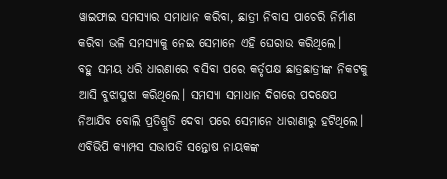ୱାଇଫାଇ ସମସ୍ୟାର ସମାଧାନ କରିବା, ଛାତ୍ରୀ ନିବାସ ପାଚେରି ନିର୍ମାଣ କରିବା ଭଳି ସମସ୍ୟାକୁ ନେଇ ସେମାନେ ଏହି ଘେରାଉ କରିଥିଲେ।
ବହୁ ସମୟ ଧରି ଧାରଣାରେ ବସିବା ପରେ କର୍ତୃପକ୍ଷ ଛାତ୍ରଛାତ୍ରୀଙ୍କ ନିକଟକୁ ଆସି ବୁଝାସୁଝା କରିଥିଲେ। ସମସ୍ୟା ସମାଧାନ ଦିଗରେ ପଦକ୍ଷେପ ନିଆଯିବ ବୋଲି ପ୍ରତିଶ୍ରୁତି ଦେବା ପରେ ସେମାନେ ଧାରାଣାରୁ ହଟିଥିଲେ। ଏବିଭିପି କ୍ୟାମ୍ପସ ସଭାପତି ସନ୍ତୋଷ ନାୟକଙ୍କ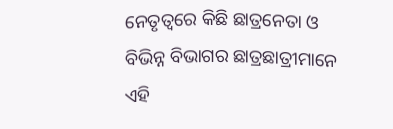ନେତୃତ୍ବରେ କିଛି ଛାତ୍ରନେତା ଓ ବିଭିନ୍ନ ବିଭାଗର ଛାତ୍ରଛାତ୍ରୀମାନେ ଏହି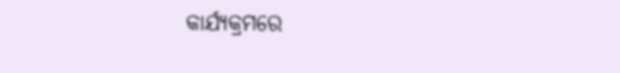କାର୍ଯ୍ୟକ୍ରମରେ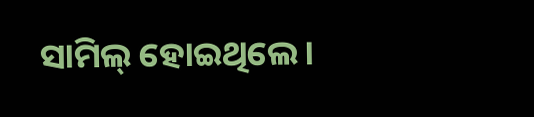ସାମିଲ୍ ହୋଇଥିଲେ।